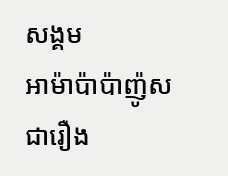សង្គម
អាម៉ាប៉ាប៉ាញ៉ូស
ជារឿង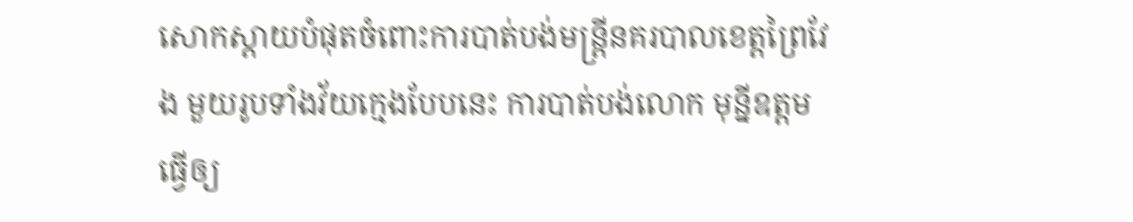សោកស្ដាយបំផុតចំពោះការបាត់បង់មន្ត្រីនគរបាលខេត្តព្រៃវែង មួយរូបទាំងវ័យក្មេងបែបនេះ ការបាត់បង់លោក មុន្នីឧត្តម ធ្វើឲ្យ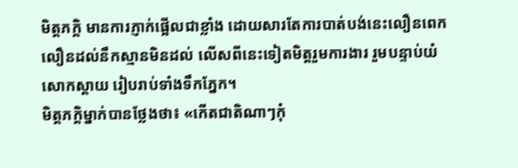មិត្តភក្តិ មានការភ្ញាក់ផ្អើលជាខ្លាំង ដោយសារតែការបាត់បង់នេះលឿនពេក លឿនដល់នឹកស្មានមិនដល់ លើសពីនេះទៀតមិត្តរួមការងារ រួមបន្ទាប់យំសោកស្ដាយ រៀបរាប់ទាំងទឹកភ្នែក។
មិត្តភក្តិម្នាក់បានថ្លែងថា៖ «កើតជាតិណាៗកុំ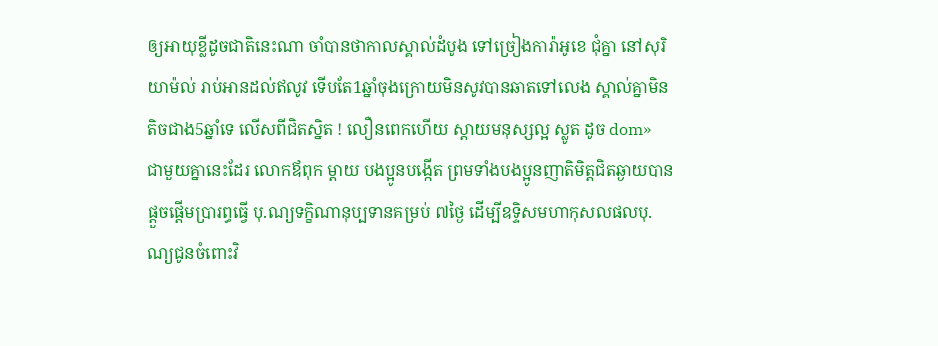ឲ្យអាយុខ្លីដូចជាតិនេះណា ចាំបានថាកាលស្គាល់ដំបូង ទៅច្រៀងការ៉ាអូខេ ជុំគ្នា នៅសុរិយាម៉ល់ រាប់អានដល់ឥលូវ ទើបតែ1ឆ្នាំចុងក្រោយមិនសូវបានឆាតទៅលេង ស្គាល់គ្នាមិនតិចជាង5ឆ្នាំទេ លើសពីជិតស្និត ! លឿនពេកហើយ ស្ដាយមនុស្សល្អ ស្លូត ដូច dom»
ជាមួយគ្នានេះដែរ លោកឪពុក ម្ដាយ បងប្អូនបង្កើត ព្រមទាំងបងប្អូនញាតិមិត្តជិតឆ្ងាយបានផ្ដួចផ្តើមប្រារព្ធធ្វើ បុ.ណ្យទក្ខិណានុប្បទានគម្រប់ ៧ថ្ងៃ ដើម្បីឧទ្ទិសមហាកុសលផលបុ.ណ្យជូនចំពោះវិ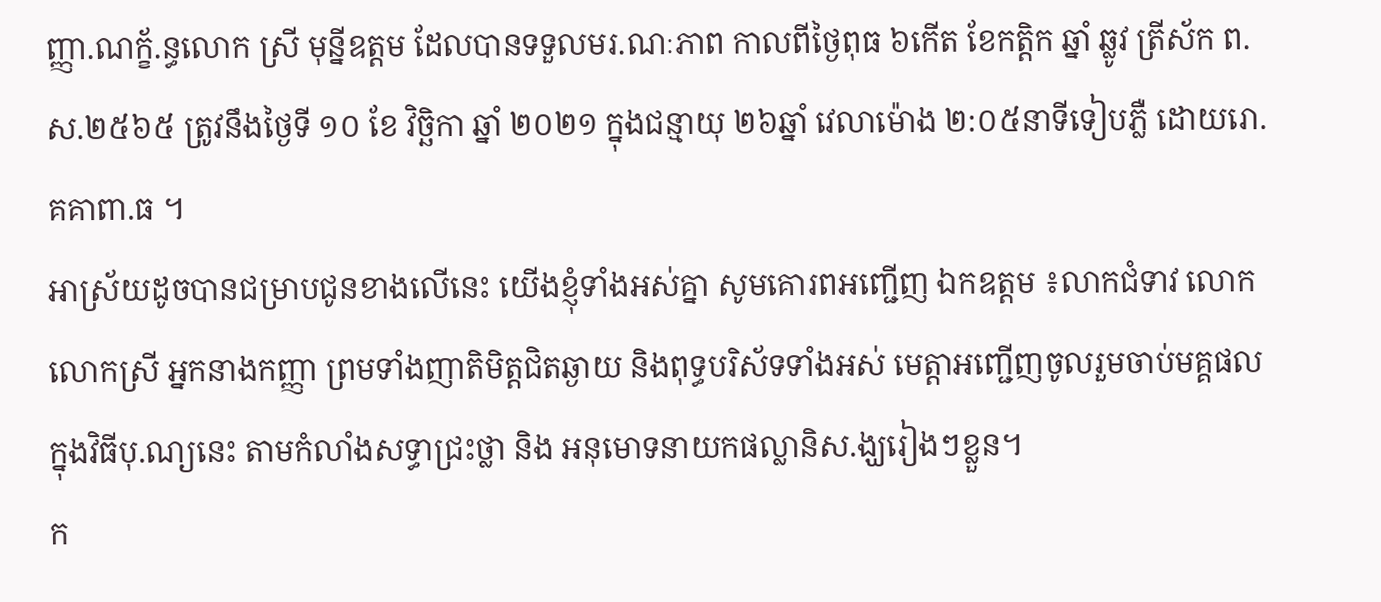ញ្ញា.ណក្ខ័.ន្ធលោក ស្រី មុន្នីឧត្តម ដែលបានទទួលមរ.ណៈភាព កាលពីថ្ងៃពុធ ៦កើត ខែកត្តិក ឆ្នាំ ឆ្លូវ ត្រីស័ក ព.ស.២៥៦៥ ត្រូវនឹងថ្ងៃទី ១០ ខែ វិច្ឆិកា ឆ្នាំ ២០២១ ក្នុងជន្មាយុ ២៦ឆ្នាំ វេលាម៉ោង ២:០៥នាទីទៀបភ្លឺ ដោយរោ.គគាពា.ធ ។
អាស្រ័យដូចបានជម្រាបជូនខាងលើនេះ យើងខ្ញុំទាំងអស់គ្នា សូមគោរពអញ្ជើញ ឯកឧត្តម ៖លាកជំទាវ លោក លោកស្រី អ្នកនាងកញ្ញា ព្រមទាំងញាតិមិត្តជិតឆ្ងាយ និងពុទ្ធបរិស័ទទាំងអស់ មេត្តាអញ្ជើញចូលរួមចាប់មគ្គផល ក្នុងវិធីបុ.ណ្យនេះ តាមកំលាំងសទ្ធាជ្រះថ្លា និង អនុមោទនាយកផល្លានិស.ង្ឃរៀងៗខ្លួន។
ក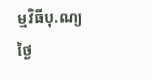ម្មវិធីបុ.ណ្យ ថ្ងៃ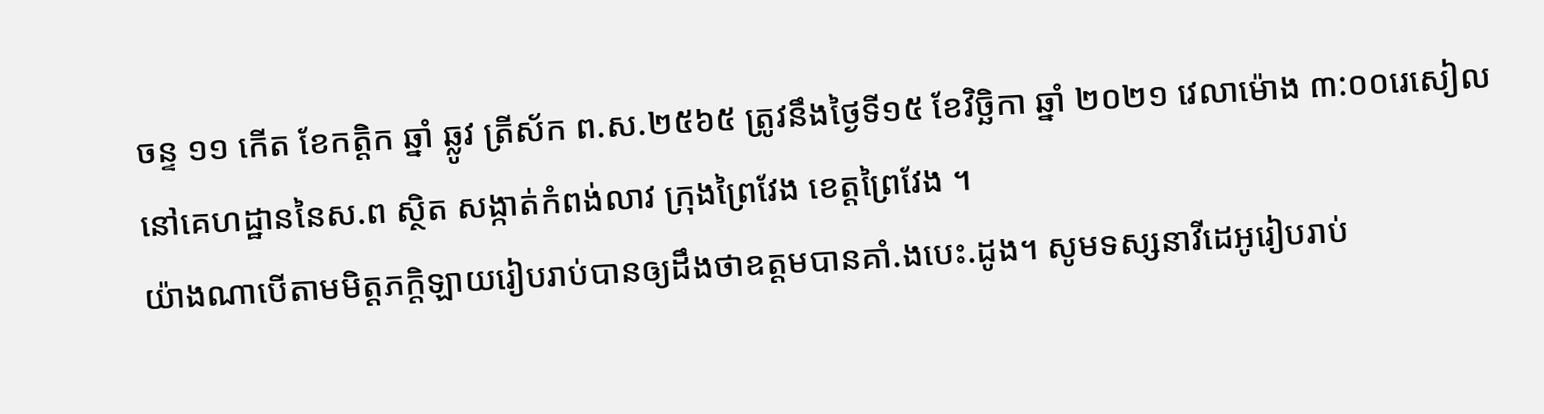ចន្ទ ១១ កើត ខែកត្តិក ឆ្នាំ ឆ្លូវ ត្រីស័ក ព.ស.២៥៦៥ ត្រូវនឹងថ្ងៃទី១៥ ខែវិច្ឆិកា ឆ្នាំ ២០២១ វេលាម៉ោង ៣:០០រេសៀល នៅគេហដ្ឋាននៃស.ព ស្ថិត សង្កាត់កំពង់លាវ ក្រុងព្រៃវែង ខេត្តព្រៃវែង ។
យ៉ាងណាបើតាមមិត្តភក្តិឡាយរៀបរាប់បានឲ្យដឹងថាឧត្តមបានគាំ.ងបេះ.ដូង។ សូមទស្សនាវីដេអូរៀបរាប់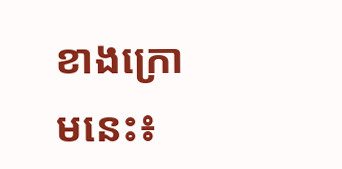ខាងក្រោមនេះ៖